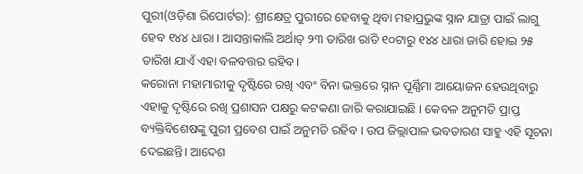ପୁରୀ(ଓଡ଼ିଶା ରିପୋର୍ଟର): ଶ୍ରୀକ୍ଷେତ୍ର ପୁରୀରେ ହେବାକୁ ଥିବା ମହାପ୍ରଭୁଙ୍କ ସ୍ନାନ ଯାତ୍ରା ପାଇଁ ଲାଗୁ ହେବ ୧୪୪ ଧାରା । ଆସନ୍ତାକାଲି ଅର୍ଥାତ୍ ୨୩ ତାରିଖ ରାତି ୧୦ଟାରୁ ୧୪୪ ଧାରା ଜାରି ହୋଇ ୨୫ ତାରିଖ ଯାଏଁ ଏହା ବଳବତ୍ତର ରହିବ।
କରୋନା ମହାମାରୀକୁ ଦୃଷ୍ଟିରେ ରଖି ଏବଂ ବିନା ଭକ୍ତରେ ସ୍ନାନ ପୂର୍ଣ୍ଣିମା ଆୟୋଜନ ହେଉଥିବାରୁ ଏହାକୁ ଦୃଷ୍ଟିରେ ରଖି ପ୍ରଶାସନ ପକ୍ଷରୁ କଟକଣା ଜାରି କରାଯାଇଛି । କେବଳ ଅନୁମତି ପ୍ରାପ୍ତ ବ୍ୟକ୍ତିବିଶେଷଙ୍କୁ ପୁରୀ ପ୍ରବେଶ ପାଇଁ ଅନୁମତି ରହିବ । ଉପ ଜିଲ୍ଲାପାଳ ଭବତାରଣ ସାହୁ ଏହି ସୂଚନା ଦେଇଛନ୍ତି। ଆଦେଶ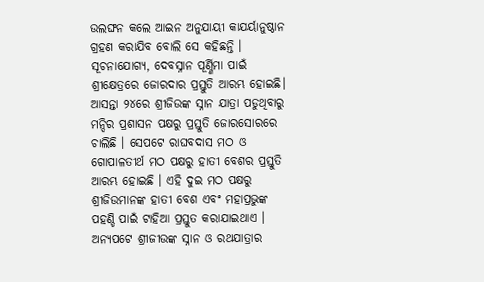ଉଲଙ୍ଘନ କଲେ ଆଇନ ଅନୁଯାୟୀ କାଯର୍ୟାନୁଷ୍ଠାନ ଗ୍ରହଣ କରାଯିବ ବୋଲି ସେ କହିଛନ୍ତି ।
ସୂଚନାଯୋଗ୍ୟ, ଦେବସ୍ନାନ ପୂର୍ଣ୍ଣିମା ପାଇଁ ଶ୍ରୀକ୍ଷେତ୍ରରେ ଜୋରଦାର ପ୍ରସ୍ତୁତି ଆରମ୍ଭ ହୋଇଛି। ଆସନ୍ତା ୨୪ରେ ଶ୍ରୀଜିଉଙ୍କ ସ୍ନାନ ଯାତ୍ରା ପଡୁଥିବାରୁ ମନ୍ଦିର ପ୍ରଶାସନ ପକ୍ଷରୁ ପ୍ରସ୍ତୁତି ଜୋରସୋରରେ ଚାଲିଛି । ସେପଟେ ରାଘବଦାସ ମଠ ଓ ଗୋପାଳତୀର୍ଥ ମଠ ପକ୍ଷରୁ ହାତୀ ବେଶର ପ୍ରସ୍ତୁତି ଆରମ୍ଭ ହୋଇଛି । ଏହି ଦୁଇ ମଠ ପକ୍ଷରୁ ଶ୍ରୀଜିଉମାନଙ୍କ ହାତୀ ବେଶ ଏବଂ ମହାପ୍ରଭୁଙ୍କ ପହଣ୍ଡି ପାଇଁ ଟାହିଆ ପ୍ରସ୍ତୁତ କରାଯାଇଥାଏ ।
ଅନ୍ୟପଟେ ଶ୍ରୀଜୀଉଙ୍କ ସ୍ନାନ ଓ ରଥଯାତ୍ରାର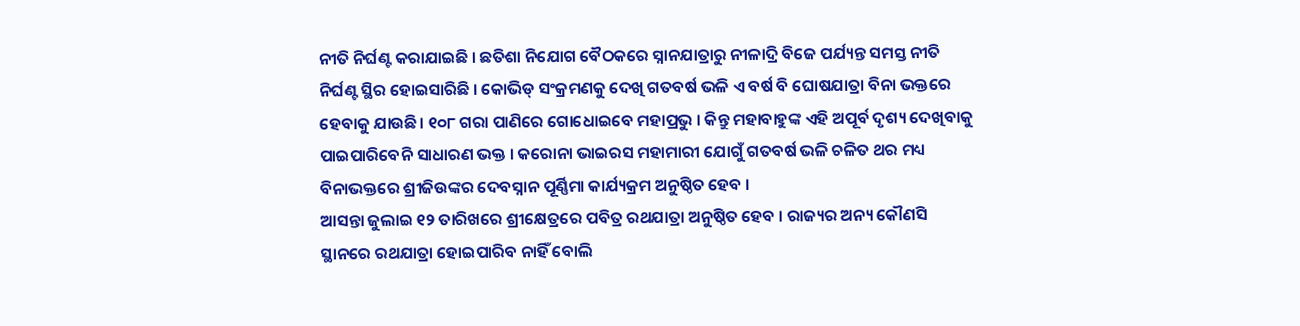ନୀତି ନିର୍ଘଣ୍ଟ କରାଯାଇଛି । ଛତିଶା ନିଯୋଗ ବୈଠକରେ ସ୍ନାନଯାତ୍ରାରୁ ନୀଳାଦ୍ରି ବିଜେ ପର୍ଯ୍ୟନ୍ତ ସମସ୍ତ ନୀତି ନିର୍ଘଣ୍ଟ ସ୍ଥିର ହୋଇସାରିଛି । କୋଭିଡ୍ ସଂକ୍ରମଣକୁ ଦେଖି ଗତବର୍ଷ ଭଳି ଏ ବର୍ଷ ବି ଘୋଷଯାତ୍ରା ବିନା ଭକ୍ତରେ ହେବାକୁ ଯାଉଛି। ୧୦୮ ଗରା ପାଣିରେ ଗୋଧୋଇବେ ମହାପ୍ରଭୁ । କିନ୍ତୁ ମହାବାହୁଙ୍କ ଏହି ଅପୂର୍ବ ଦୃଶ୍ୟ ଦେଖିବାକୁ ପାଇପାରିବେନି ସାଧାରଣ ଭକ୍ତ । କରୋନା ଭାଇରସ ମହାମାରୀ ଯୋଗୁଁ ଗତବର୍ଷ ଭଳି ଚଳିତ ଥର ମଧ୍ୟ ବିନାଭକ୍ତରେ ଶ୍ରୀଜିଉଙ୍କର ଦେବସ୍ନାନ ପୂର୍ଣ୍ଣିମା କାର୍ଯ୍ୟକ୍ରମ ଅନୁଷ୍ଠିତ ହେବ ।
ଆସନ୍ତା ଜୁଲାଇ ୧୨ ତାରିଖରେ ଶ୍ରୀକ୍ଷେତ୍ରରେ ପବିତ୍ର ରଥଯାତ୍ରା ଅନୁଷ୍ଠିତ ହେବ । ରାଜ୍ୟର ଅନ୍ୟ କୌଣସି ସ୍ଥାନରେ ରଥଯାତ୍ରା ହୋଇପାରିବ ନାହିଁ ବୋଲି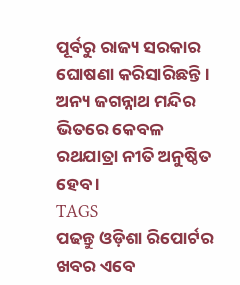ପୂର୍ବରୁ ରାଜ୍ୟ ସରକାର ଘୋଷଣା କରିସାରିଛନ୍ତି । ଅନ୍ୟ ଜଗନ୍ନାଥ ମନ୍ଦିର ଭିତରେ କେବଳ ରଥଯାତ୍ରା ନୀତି ଅନୁଷ୍ଠିତ ହେବ ।
TAGS
ପଢନ୍ତୁ ଓଡ଼ିଶା ରିପୋର୍ଟର ଖବର ଏବେ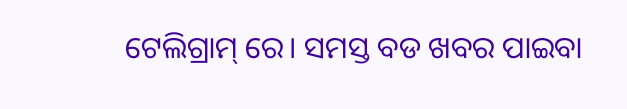ଟେଲିଗ୍ରାମ୍ ରେ। ସମସ୍ତ ବଡ ଖବର ପାଇବା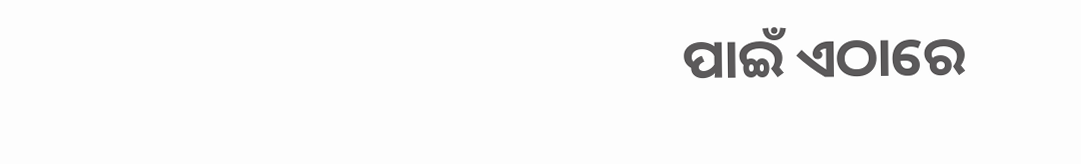ପାଇଁ ଏଠାରେ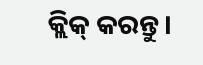କ୍ଲିକ୍ କରନ୍ତୁ।